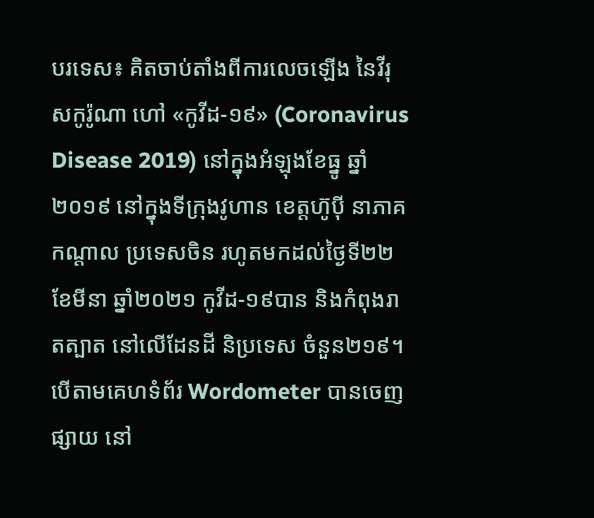បរទេស៖ គិតចាប់តាំងពីការលេចឡើង នៃវីរុសកូរ៉ូណា ហៅ «កូវីដ-១៩» (Coronavirus Disease 2019) នៅក្នុងអំឡុងខែធ្នូ ឆ្នាំ២០១៩ នៅក្នុងទីក្រុងវូហាន ខេត្តហ៊ូប៉ី នាភាគកណ្ដាល ប្រទេសចិន រហូតមកដល់ថ្ងៃទី២២ ខែមីនា ឆ្នាំ២០២១ កូវីដ-១៩បាន និងកំពុងរាតត្បាត នៅលើដែនដី និប្រទេស ចំនួន២១៩។
បើតាមគេហទំព័រ Wordometer បានចេញផ្សាយ នៅ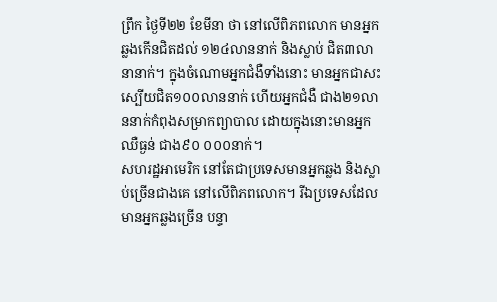ព្រឹក ថ្ងៃទី២២ ខែមីនា ថា នៅលើពិភពលោក មានអ្នកឆ្លងកើនជិតដល់ ១២៤លាននាក់ និងស្លាប់ ជិត៣លានានាក់។ ក្នុងចំណោមអ្នកជំងឺទាំងនោះ មានអ្នកជាសះស្បើយជិត១០០លាននាក់ ហើយអ្នកជំងឺ ជាង២១លាននាក់កំពុងសម្រាកព្យាបាល ដោយក្នុងនោះមានអ្នកឈឺធ្ងន់ ជាង៩០ ០០០នាក់។
សហរដ្ឋអាមេរិក នៅតែជាប្រទេសមានអ្នកឆ្លង និងស្លាប់ច្រើនជាងគេ នៅលើពិភពលោក។ រីឯប្រទេសដែលមានអ្នកឆ្លងច្រើន បន្ទា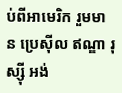ប់ពីអាមេរិក រួមមាន ប្រេស៊ីល ឥណ្ឌា រុស្ស៊ី អង់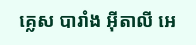គ្លេស បារាំង អ៊ីតាលី អេ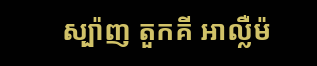ស្ប៉ាញ តួកគី អាល្លឺម៉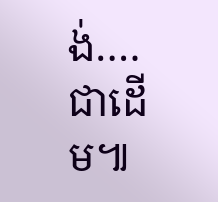ង់….ជាដើម៕